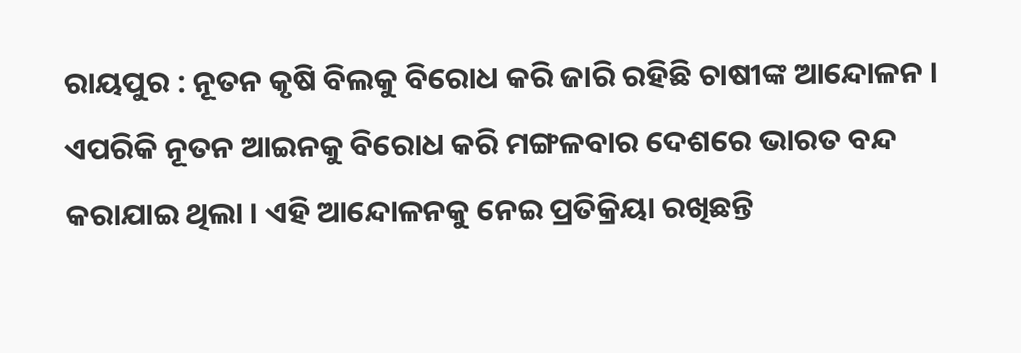ରାୟପୁର : ନୂତନ କୃଷି ବିଲକୁ ବିରୋଧ କରି ଜାରି ରହିଛି ଚାଷୀଙ୍କ ଆନ୍ଦୋଳନ । ଏପରିକି ନୂତନ ଆଇନକୁ ବିରୋଧ କରି ମଙ୍ଗଳବାର ଦେଶରେ ଭାରତ ବନ୍ଦ କରାଯାଇ ଥିଲା । ଏହି ଆନ୍ଦୋଳନକୁ ନେଇ ପ୍ରତିକ୍ରିୟା ରଖିଛନ୍ତି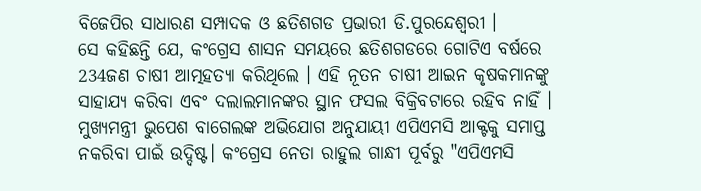ବିଜେପିର ସାଧାରଣ ସମ୍ପାଦକ ଓ ଛତିଶଗଡ ପ୍ରଭାରୀ ଡି.ପୁରନ୍ଦେଶ୍ବରୀ ।
ସେ କହିଛନ୍ତି ଯେ, କଂଗ୍ରେସ ଶାସନ ସମୟରେ ଛତିଶଗଡରେ ଗୋଟିଏ ବର୍ଷରେ 234ଜଣ ଚାଷୀ ଆତ୍ମହତ୍ୟା କରିଥିଲେ । ଏହି ନୂତନ ଚାଷୀ ଆଇନ କୃଷକମାନଙ୍କୁ ସାହାଯ୍ୟ କରିବା ଏବଂ ଦଲାଲମାନଙ୍କର ସ୍ଥାନ ଫସଲ ବିକ୍ରିବଟାରେ ରହିବ ନାହିଁ । ମୁଖ୍ୟମନ୍ତ୍ରୀ ଭୁପେଶ ବାଗେଲଙ୍କ ଅଭିଯୋଗ ଅନୁଯାୟୀ ଏପିଏମସି ଆକ୍ଟକୁ ସମାପ୍ତ ନକରିବା ପାଇଁ ଉଦ୍ଦିଷ୍ଟ। କଂଗ୍ରେସ ନେତା ରାହୁଲ ଗାନ୍ଧୀ ପୂର୍ବରୁ "ଏପିଏମସି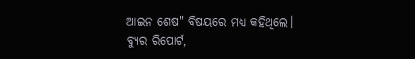ଆଇନ ଶେଷ" ବିଷୟରେ ମଧ୍ୟ କହିଥିଲେ।
ବ୍ୟୁର ରିପୋର୍ଟ,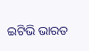ଇଟିଭି ଭାରତ